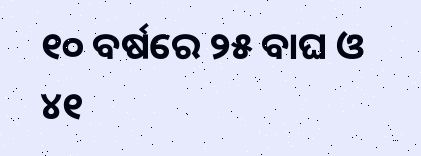୧୦ ବର୍ଷରେ ୨୫ ବାଘ ଓ ୪୧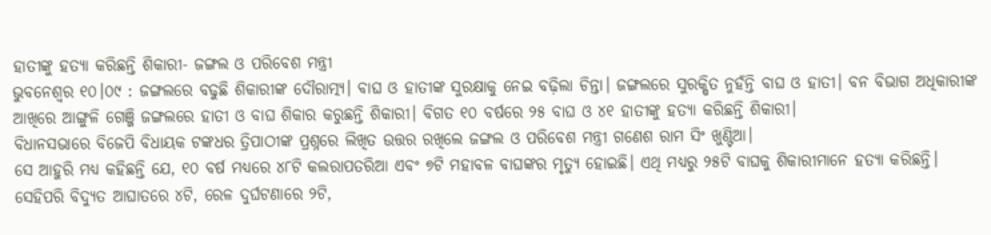ହାତୀଙ୍କୁ ହତ୍ୟା କରିଛନ୍ତି ଶିକାରୀ- ଜଙ୍ଗଲ ଓ ପରିବେଶ ମନ୍ତ୍ରୀ
ଭୁବନେଶ୍ୱର ୧୦।୦୯ : ଜଙ୍ଗଲରେ ବଢୁଛି ଶିକାରୀଙ୍କ ଦୌରାତ୍ମ୍ୟ। ବାଘ ଓ ହାତୀଙ୍କ ସୁରକ୍ଷାକୁ ନେଇ ବଢ଼ିଲା ଚିନ୍ତା। ଜଙ୍ଗଲରେ ସୁରକ୍ଷିତ ନୁହଁନ୍ତି ବାଘ ଓ ହାତୀ। ବନ ବିଭାଗ ଅଧିକାରୀଙ୍କ ଆଖିରେ ଆଙ୍ଗୁଳି ଗେଞ୍ଜି ଜଙ୍ଗଲରେ ହାତୀ ଓ ବାଘ ଶିକାର କରୁଛନ୍ତି ଶିକାରୀ। ବିଗତ ୧୦ ବର୍ଷରେ ୨୫ ବାଘ ଓ ୪୧ ହାତୀଙ୍କୁ ହତ୍ୟା କରିଛନ୍ତି ଶିକାରୀ।
ବିଧାନସଭାରେ ବିଜେପି ବିଧାୟକ ଟଙ୍କଧର ତ୍ରିପାଠୀଙ୍କ ପ୍ରଶ୍ନରେ ଲିଖିତ ଉତ୍ତର ରଖିଲେ ଜଙ୍ଗଲ ଓ ପରିବେଶ ମନ୍ତ୍ରୀ ଗଣେଶ ରାମ ସିଂ ଖୁଣ୍ଟିଆ।
ସେ ଆହୁରି ମଧ୍ୟ କହିଛନ୍ତି ଯେ, ୧୦ ବର୍ଷ ମଧ୍ୟରେ ୪୮ଟି କଲରାପତରିଆ ଏବଂ ୭ଟି ମହାବଳ ବାଘଙ୍କର ମୃତ୍ୟୁ ହୋଇଛି। ଏଥି ମଧ୍ୟରୁ ୨୫ଟି ବାଘକୁ ଶିକାରୀମାନେ ହତ୍ୟା କରିଛନ୍ତି। ସେହିପରି ବିଦ୍ୟୁତ ଆଘାତରେ ୪ଟି, ରେଳ ଦୁର୍ଘଟଣାରେ ୨ଟି,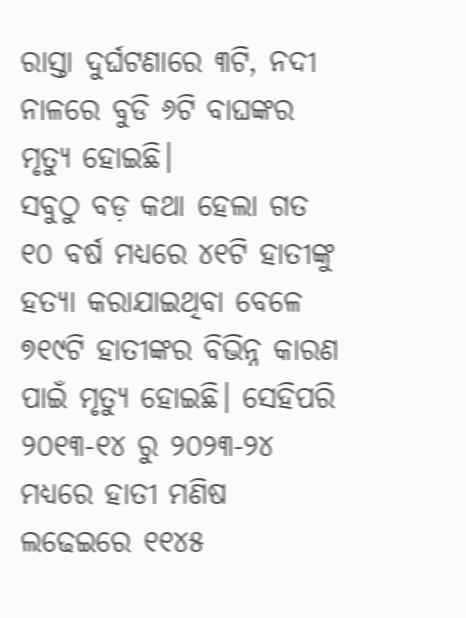ରାସ୍ତା ଦୁର୍ଘଟଣାରେ ୩ଟି, ନଦୀ ନାଳରେ ବୁଡି ୬ଟି ବାଘଙ୍କର ମୃତ୍ୟୁ ହୋଇଛି।
ସବୁଠୁ ବଡ଼ କଥା ହେଲା ଗତ ୧୦ ବର୍ଷ ମଧ୍ୟରେ ୪୧ଟି ହାତୀଙ୍କୁ ହତ୍ୟା କରାଯାଇଥିବା ବେଳେ ୭୧୯ଟି ହାତୀଙ୍କର ବିଭିନ୍ନ କାରଣ ପାଇଁ ମୃତ୍ୟୁ ହୋଇଛି। ସେହିପରି ୨୦୧୩-୧୪ ରୁ ୨୦୨୩-୨୪ ମଧ୍ୟରେ ହାତୀ ମଣିଷ ଲଢେଇରେ ୧୧୪୫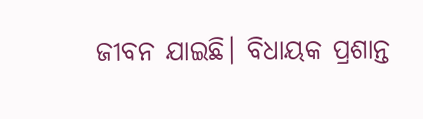ଜୀବନ ଯାଇଛି। ବିଧାୟକ ପ୍ରଶାନ୍ତ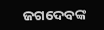ଜଗଦେବଙ୍କ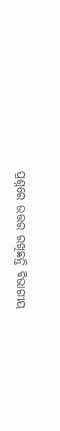ପ୍ରଶ୍ନରେ ଉତ୍ତର ରଖିଛନ୍ତି ବିଭାଗୀୟ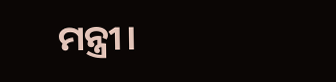ମନ୍ତ୍ରୀ।